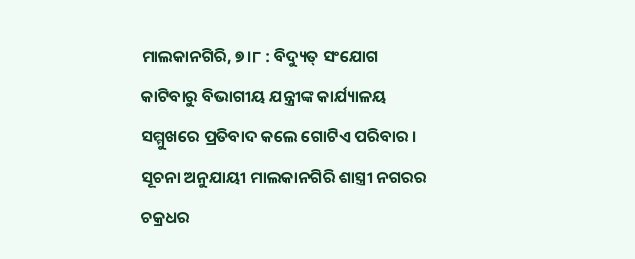ମାଲକାନଗିରି, ୭।୮ : ବିଦ୍ୟୁତ୍ ସଂଯୋଗ କାଟିବାରୁ ବିଭାଗୀୟ ଯନ୍ତ୍ରୀଙ୍କ କାର୍ଯ୍ୟାଳୟ ସମ୍ମୁଖରେ ପ୍ରତିବାଦ କଲେ ଗୋଟିଏ ପରିବାର । ସୂଚନା ଅନୁଯାୟୀ ମାଲକାନଗିରି ଶାସ୍ତ୍ରୀ ନଗରର ଚକ୍ରଧର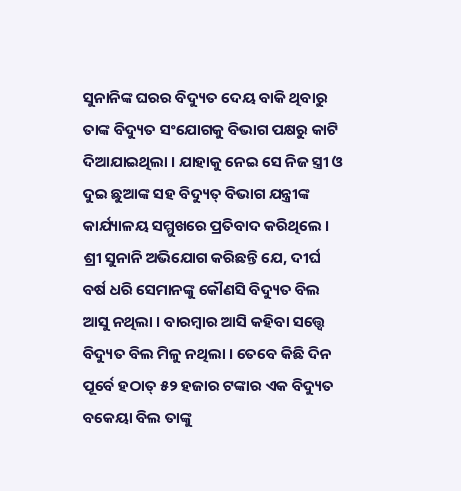ସୁନାନିଙ୍କ ଘରର ବିଦ୍ୟୁତ ଦେୟ ବାକି ଥିବାରୁ ତାଙ୍କ ବିଦ୍ୟୁତ ସଂଯୋଗକୁ ବିଭାଗ ପକ୍ଷରୁ କାଟି ଦିଆଯାଇଥିଲା । ଯାହାକୁ ନେଇ ସେ ନିଜ ସ୍ତ୍ରୀ ଓ ଦୁଇ ଛୁଆଙ୍କ ସହ ବିଦ୍ୟୁତ୍ ବିଭାଗ ଯନ୍ତ୍ରୀଙ୍କ କାର୍ଯ୍ୟାଳୟ ସମ୍ମୁଖରେ ପ୍ରତିବାଦ କରିଥିଲେ । ଶ୍ରୀ ସୁନାନି ଅଭିଯୋଗ କରିଛନ୍ତି ଯେ, ଦୀର୍ଘ ବର୍ଷ ଧରି ସେମାନଙ୍କୁ କୌଣସି ବିଦ୍ୟୁତ ବିଲ ଆସୁ ନଥିଲା । ବାରମ୍ବାର ଆସି କହିବା ସତ୍ତ୍ୱେ ବିଦ୍ୟୁତ ବିଲ ମିଳୁ ନଥିଲା । ତେବେ କିଛି ଦିନ ପୂର୍ବେ ହଠାତ୍ ୫୨ ହଜାର ଟଙ୍କାର ଏକ ବିଦ୍ୟୁତ ବକେୟା ବିଲ ତାଙ୍କୁ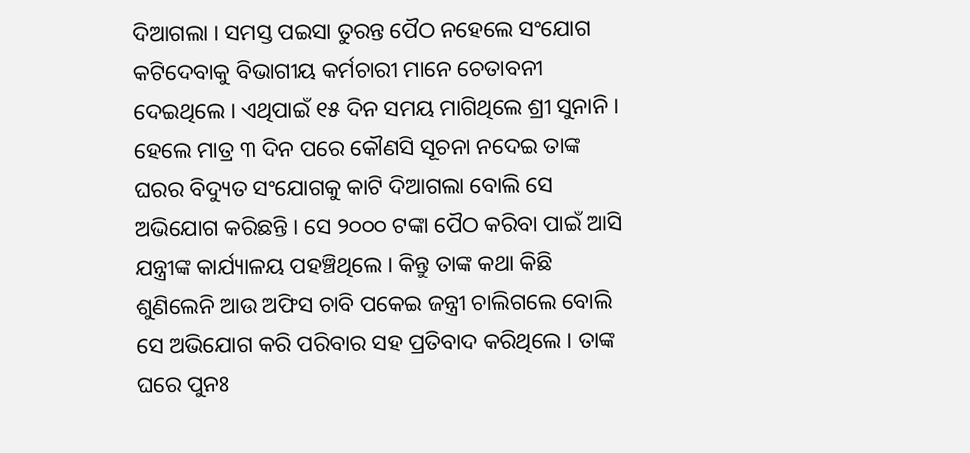ଦିଆଗଲା । ସମସ୍ତ ପଇସା ତୁରନ୍ତ ପୈଠ ନହେଲେ ସଂଯୋଗ କଟିଦେବାକୁ ବିଭାଗୀୟ କର୍ମଚାରୀ ମାନେ ଚେତାବନୀ ଦେଇଥିଲେ । ଏଥିପାଇଁ ୧୫ ଦିନ ସମୟ ମାଗିଥିଲେ ଶ୍ରୀ ସୁନାନି । ହେଲେ ମାତ୍ର ୩ ଦିନ ପରେ କୌଣସି ସୂଚନା ନଦେଇ ତାଙ୍କ ଘରର ବିଦ୍ୟୁତ ସଂଯୋଗକୁ କାଟି ଦିଆଗଲା ବୋଲି ସେ ଅଭିଯୋଗ କରିଛନ୍ତି । ସେ ୨୦୦୦ ଟଙ୍କା ପୈଠ କରିବା ପାଇଁ ଆସି ଯନ୍ତ୍ରୀଙ୍କ କାର୍ଯ୍ୟାଳୟ ପହଞ୍ଚିଥିଲେ । କିନ୍ତୁ ତାଙ୍କ କଥା କିଛି ଶୁଣିଲେନି ଆଉ ଅଫିସ ଚାବି ପକେଇ ଜନ୍ତ୍ରୀ ଚାଲିଗଲେ ବୋଲି ସେ ଅଭିଯୋଗ କରି ପରିବାର ସହ ପ୍ରତିବାଦ କରିଥିଲେ । ତାଙ୍କ ଘରେ ପୁନଃ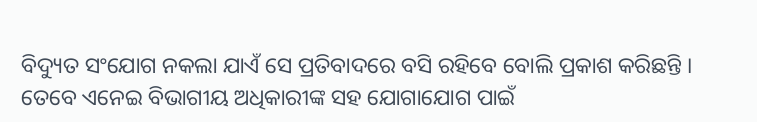ବିଦ୍ୟୁତ ସଂଯୋଗ ନକଲା ଯାଏଁ ସେ ପ୍ରତିବାଦରେ ବସି ରହିବେ ବୋଲି ପ୍ରକାଶ କରିଛନ୍ତି । ତେବେ ଏନେଇ ବିଭାଗୀୟ ଅଧିକାରୀଙ୍କ ସହ ଯୋଗାଯୋଗ ପାଇଁ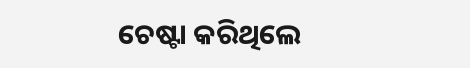ଚେଷ୍ଟା କରିଥିଲେ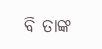ବି ତାଙ୍କ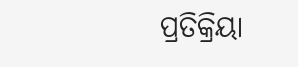ପ୍ରତିକ୍ରିୟା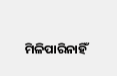ମିଳିପାରିନାହିଁ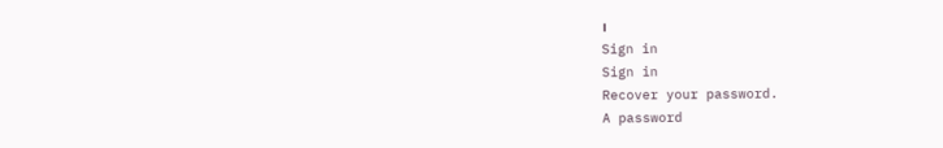।
Sign in
Sign in
Recover your password.
A password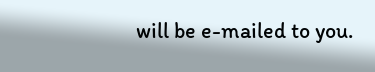will be e-mailed to you.